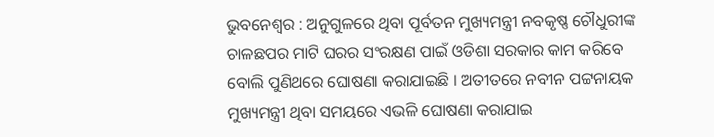ଭୁବନେଶ୍ୱର : ଅନୁଗୁଳରେ ଥିବା ପୂର୍ବତନ ମୁଖ୍ୟମନ୍ତ୍ରୀ ନବକୃଷ୍ଣ ଚୌଧୁରୀଙ୍କ ଚାଳଛପର ମାଟି ଘରର ସଂରକ୍ଷଣ ପାଇଁ ଓଡିଶା ସରକାର କାମ କରିବେ ବୋଲି ପୁଣିଥରେ ଘୋଷଣା କରାଯାଇଛି । ଅତୀତରେ ନବୀନ ପଟ୍ଟନାୟକ ମୁଖ୍ୟମନ୍ତ୍ରୀ ଥିବା ସମୟରେ ଏଭଳି ଘୋଷଣା କରାଯାଇ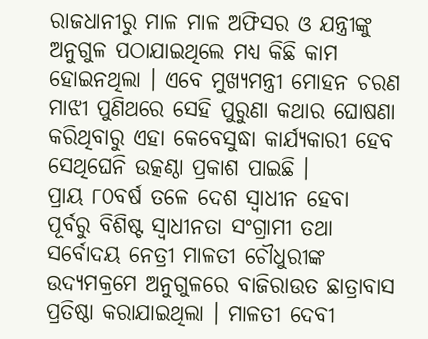ରାଜଧାନୀରୁ ମାଳ ମାଳ ଅଫିସର ଓ ଯନ୍ତ୍ରୀଙ୍କୁ ଅନୁଗୁଳ ପଠାଯାଇଥିଲେ ମଧ୍ୟ କିଛି କାମ ହୋଇନଥିଲା । ଏବେ ମୁଖ୍ୟମନ୍ତ୍ରୀ ମୋହନ ଚରଣ ମାଝୀ ପୁଣିଥରେ ସେହି ପୁରୁଣା କଥାର ଘୋଷଣା କରିଥିବାରୁ ଏହା କେବେସୁଦ୍ଧା କାର୍ଯ୍ୟକାରୀ ହେବ ସେଥିଘେନି ଉତ୍କଣ୍ଠା ପ୍ରକାଶ ପାଇଛି ।
ପ୍ରାୟ ୮୦ବର୍ଷ ତଳେ ଦେଶ ସ୍ୱାଧୀନ ହେବା ପୂର୍ବରୁ ବିଶିଷ୍ଟ ସ୍ୱାଧୀନତା ସଂଗ୍ରାମୀ ତଥା ସର୍ବୋଦୟ ନେତ୍ରୀ ମାଳତୀ ଚୌଧୁରୀଙ୍କ ଉଦ୍ୟମକ୍ରମେ ଅନୁଗୁଳରେ ବାଜିରାଉତ ଛାତ୍ରାବାସ ପ୍ରତିଷ୍ଠା କରାଯାଇଥିଲା । ମାଳତୀ ଦେବୀ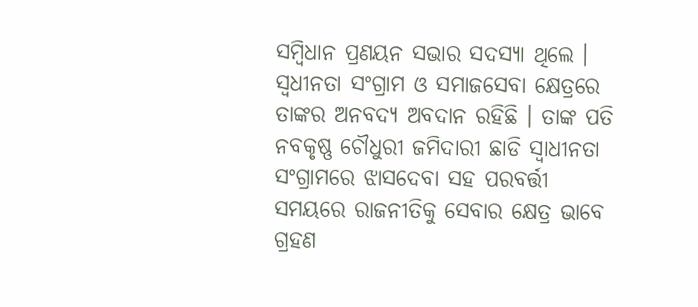ସମ୍ବିଧାନ ପ୍ରଣୟନ ସଭାର ସଦସ୍ୟା ଥିଲେ । ସ୍ୱଧୀନତା ସଂଗ୍ରାମ ଓ ସମାଜସେବା କ୍ଷେତ୍ରରେ ତାଙ୍କର ଅନବଦ୍ୟ ଅବଦାନ ରହିଛି । ତାଙ୍କ ପତି ନବକୃଷ୍ଣ ଚୌଧୁରୀ ଜମିଦାରୀ ଛାଡି ସ୍ୱାଧୀନତା ସଂଗ୍ରାମରେ ଝାସଦେବା ସହ ପରବର୍ତ୍ତୀ ସମୟରେ ରାଜନୀତିକୁ ସେବାର କ୍ଷେତ୍ର ଭାବେ ଗ୍ରହଣ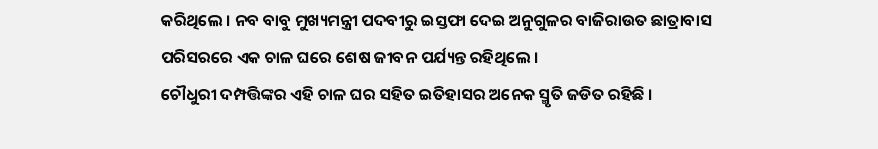କରିଥିଲେ । ନବ ବାବୁ ମୁଖ୍ୟମନ୍ତ୍ରୀ ପଦବୀରୁ ଇସ୍ତଫା ଦେଇ ଅନୁଗୁଳର ବାଜିରାଉତ ଛାତ୍ରାବାସ ପରିସରରେ ଏକ ଚାଳ ଘରେ ଶେଷ ଜୀବନ ପର୍ଯ୍ୟନ୍ତ ରହିଥିଲେ ।
ଚୌଧୁରୀ ଦମ୍ପତ୍ତିଙ୍କର ଏହି ଚାଳ ଘର ସହିତ ଇତିହାସର ଅନେକ ସ୍ମୃତି ଜଡିତ ରହିଛି ।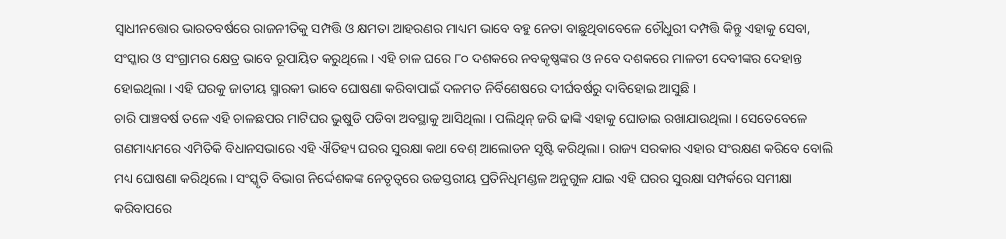ସ୍ୱାଧୀନତ୍ତୋର ଭାରତବର୍ଷରେ ରାଜନୀତିକୁ ସମ୍ପତ୍ତି ଓ କ୍ଷମତା ଆହରଣର ମାଧ୍ୟମ ଭାବେ ବହୁ ନେତା ବାଛୁଥିବାବେଳେ ଚୌଧୁରୀ ଦମ୍ପତ୍ତି କିନ୍ତୁ ଏହାକୁ ସେବା, ସଂସ୍କାର ଓ ସଂଗ୍ରାମର କ୍ଷେତ୍ର ଭାବେ ରୂପାୟିତ କରୁଥିଲେ । ଏହି ଚାଳ ଘରେ ୮୦ ଦଶକରେ ନବକୃଷ୍ଣଙ୍କର ଓ ନବେ ଦଶକରେ ମାଳତୀ ଦେବୀଙ୍କର ଦେହାନ୍ତ ହୋଇଥିଲା । ଏହି ଘରକୁ ଜାତୀୟ ସ୍ମାରକୀ ଭାବେ ଘୋଷଣା କରିବାପାଇଁ ଦଳମତ ନିର୍ବିଶେଷରେ ଦୀର୍ଘବର୍ଷରୁ ଦାବିହୋଇ ଆସୁଛି ।
ଚାରି ପାଞ୍ଚବର୍ଷ ତଳେ ଏହି ଚାଳଛପର ମାଟିଘର ଭୁଷୁଡି ପଡିବା ଅବସ୍ଥାକୁ ଆସିଥିଲା । ପଲିଥିନ୍ ଜରି ଢାଙ୍କି ଏହାକୁ ଘୋଡାଇ ରଖାଯାଉଥିଲା । ସେତେବେଳେ ଗଣମାଧ୍ୟମରେ ଏମିତିକି ବିଧାନସଭାରେ ଏହି ଐତିହ୍ୟ ଘରର ସୁରକ୍ଷା କଥା ବେଶ୍ ଆଲୋଡନ ସୃଷ୍ଟି କରିଥିଲା । ରାଜ୍ୟ ସରକାର ଏହାର ସଂରକ୍ଷଣ କରିବେ ବୋଲି ମଧ୍ୟ ଘୋଷଣା କରିଥିଲେ । ସଂସ୍କୃତି ବିଭାଗ ନିର୍ଦ୍ଦେଶକଙ୍କ ନେତୃତ୍ୱରେ ଉଚ୍ଚସ୍ତରୀୟ ପ୍ରତିନିଧିମଣ୍ଡଳ ଅନୁଗୁଳ ଯାଇ ଏହି ଘରର ସୁରକ୍ଷା ସମ୍ପର୍କରେ ସମୀକ୍ଷା କରିବାପରେ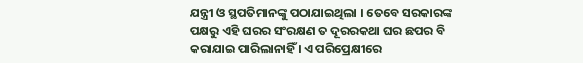ଯନ୍ତ୍ରୀ ଓ ସ୍ଥପତିମାନଙ୍କୁ ପଠାଯାଇଥିଲା । ତେବେ ସରକାରଙ୍କ ପକ୍ଷରୁ ଏହି ଘରର ସଂରକ୍ଷଣ ତ ଦୂରରକଥା ଘର ଛପର ବି କରାଯାଇ ପାରିଲାନାହିଁ । ଏ ପରିପ୍ରେକ୍ଷୀରେ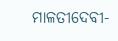ମାଳତୀଦେବୀ-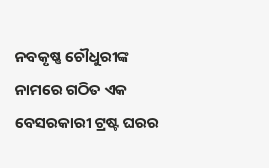ନବକୃଷ୍ଣ ଚୌଧୁରୀଙ୍କ ନାମରେ ଗଠିତ ଏକ ବେସରକାରୀ ଟ୍ରଷ୍ଟ ଘରର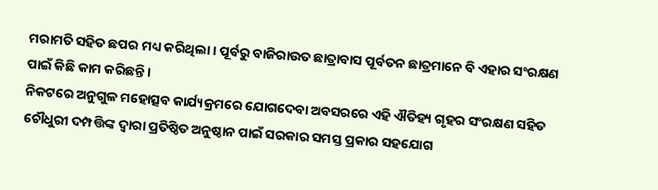ମରାମତି ସହିତ ଛପର ମଧ୍ୟ କରିଥିଲା । ପୂର୍ବରୁ ବାଜିରାଉତ ଛାତ୍ରାବାସ ପୂର୍ବତନ ଛାତ୍ରମାନେ ବି ଏହାର ସଂରକ୍ଷଣ ପାଇଁ କିଛି କାମ କରିଛନ୍ତି ।
ନିକଟରେ ଅନୁଗୁଳ ମହୋତ୍ସବ କାର୍ଯ୍ୟକ୍ରମରେ ଯୋଗଦେବା ଅବସରରେ ଏହି ଐତିହ୍ୟ ଗୃହର ସଂରକ୍ଷଣ ସହିତ ଚୌଧୁରୀ ଦମ୍ପତ୍ତିଙ୍କ ଦ୍ୱାରା ପ୍ରତିଷ୍ଠିତ ଅନୁଷ୍ଠାନ ପାଇଁ ସରକାର ସମସ୍ତ ପ୍ରକାର ସହଯୋଗ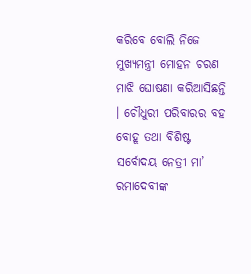କରିବେ ବୋଲି ନିଜେ ମୁଖ୍ୟମନ୍ତ୍ରୀ ମୋହନ ଚରଣ ମାଝି ଘୋଷଣା କରିଆସିଛନ୍ତି । ଚୌଧୁରୀ ପରିବାରର ବହ ବୋହୂ ତଥା ବିଶିଷ୍ଟ ସର୍ବୋଦୟ ନେତ୍ରୀ ମା’ ରମାଦେବୀଙ୍କ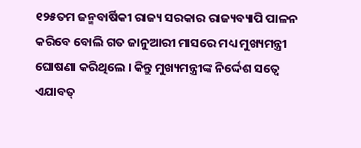୧୨୫ତମ ଜନ୍ମବାର୍ଷିକୀ ରାଜ୍ୟ ସରକାର ରାଜ୍ୟବ୍ୟାପି ପାଳନ କରିବେ ବୋଲି ଗତ ଜାନୁଆରୀ ମାସରେ ମଧ୍ୟ ମୁଖ୍ୟମନ୍ତ୍ରୀ ଘୋଷଣା କରିଥିଲେ । କିନ୍ତୁ ମୁଖ୍ୟମନ୍ତ୍ରୀଙ୍କ ନିର୍ଦ୍ଦେଶ ସତ୍ୱେ ଏଯାବତ୍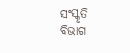ସଂସ୍କୃତି ବିଭାଗ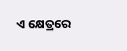ଏ କ୍ଷେତ୍ରରେ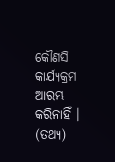କୌଣସି କାର୍ଯ୍ୟକ୍ରମ ଆରମ୍ଭ କରିନାହିଁ । (ତଥ୍ୟ)